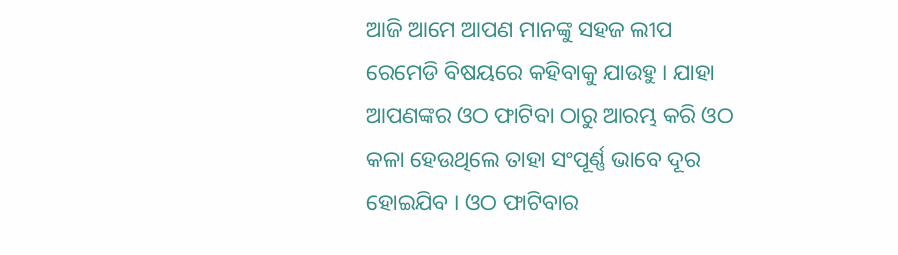ଆଜି ଆମେ ଆପଣ ମାନଙ୍କୁ ସହଜ ଲୀପ ରେମେଡି ବିଷୟରେ କହିବାକୁ ଯାଉହୁ । ଯାହା ଆପଣଙ୍କର ଓଠ ଫାଟିବା ଠାରୁ ଆରମ୍ଭ କରି ଓଠ କଳା ହେଉଥିଲେ ତାହା ସଂପୂର୍ଣ୍ଣ ଭାବେ ଦୂର ହୋଇଯିବ । ଓଠ ଫାଟିବାର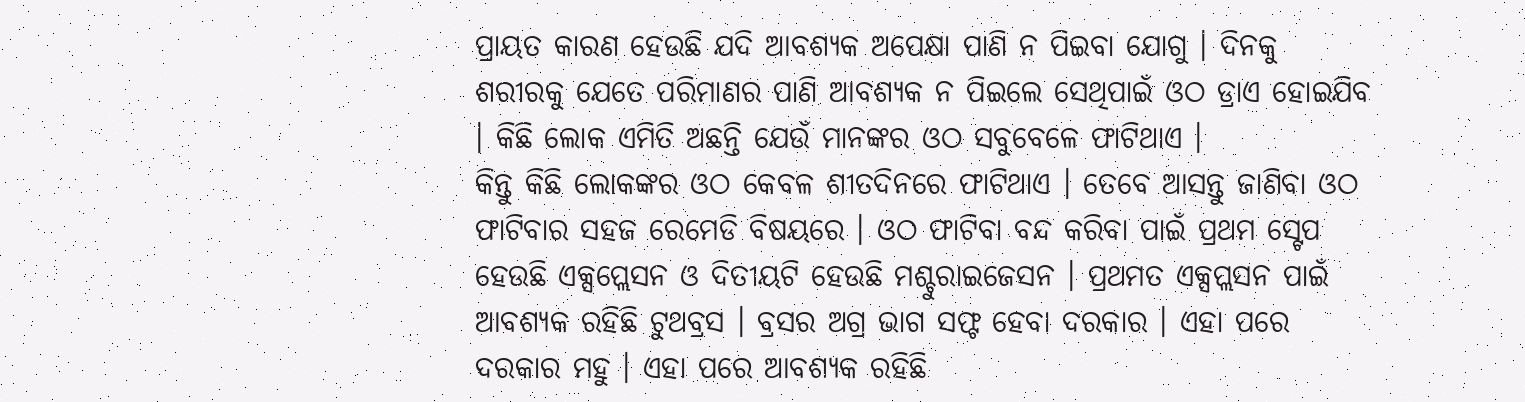ପ୍ରାୟତ କାରଣ ହେଉଛି ଯଦି ଆବଶ୍ୟକ ଅପେକ୍ଷା ପାଣି ନ ପିଇବା ଯୋଗୁ । ଦିନକୁ ଶରୀରକୁ ଯେତେ ପରିମାଣର ପାଣି ଆବଶ୍ୟକ ନ ପିଇଲେ ସେଥିପାଇଁ ଓଠ ଡ୍ରାଏ ହୋଇଯିବ । କିଛି ଲୋକ ଏମିତି ଅଛନ୍ତି ଯେଉଁ ମାନଙ୍କର ଓଠ ସବୁବେଳେ ଫାଟିଥାଏ ।
କିନ୍ତୁ କିଛି ଲୋକଙ୍କର ଓଠ କେବଳ ଶୀତଦିନରେ ଫାଟିଥାଏ । ତେବେ ଆସନ୍ତୁ ଜାଣିବା ଓଠ ଫାଟିବାର ସହଜ ରେମେଡି ବିଷୟରେ । ଓଠ ଫାଟିବା ବନ୍ଦ କରିବା ପାଇଁ ପ୍ରଥମ ସ୍ଟେପ ହେଉଛି ଏକ୍ସପ୍ଲେସନ ଓ ଦିତୀୟଟି ହେଉଛି ମଶ୍ଚୁରାଇଜେସନ । ପ୍ରଥମତ ଏକ୍ସପ୍ଲସନ ପାଇଁ ଆବଶ୍ୟକ ରହିଛି ଟୁଥବ୍ରସ । ବ୍ରସର ଅଗ୍ର ଭାଗ ସଫ୍ଟ ହେବା ଦରକାର । ଏହା ପରେ ଦରକାର ମହୁ । ଏହା ପରେ ଆବଶ୍ୟକ ରହିଛି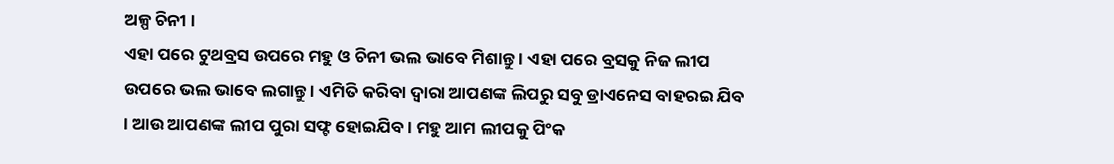ଅଳ୍ପ ଚିନୀ ।
ଏହା ପରେ ଟୁଥବ୍ରସ ଉପରେ ମହୁ ଓ ଚିନୀ ଭଲ ଭାବେ ମିଶାନ୍ତୁ । ଏହା ପରେ ବ୍ରସକୁ ନିଜ ଲୀପ ଉପରେ ଭଲ ଭାବେ ଲଗାନ୍ତୁ । ଏମିତି କରିବା ଦ୍ଵାରା ଆପଣଙ୍କ ଲିପରୁ ସବୁ ଡ୍ରାଏନେସ ବାହରଇ ଯିବ । ଆଉ ଆପଣଙ୍କ ଲୀପ ପୁରା ସଫ୍ଟ ହୋଇଯିବ । ମହୁ ଆମ ଲୀପକୁ ପିଂକ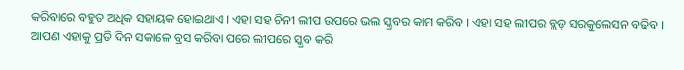କରିବାରେ ବହୁତ ଅଧିକ ସହାୟକ ହୋଇଥାଏ । ଏହା ସହ ଚିନୀ ଲୀପ ଉପରେ ଭଲ ସ୍କ୍ରବର କାମ କରିବ । ଏହା ସହ ଲୀପର ବ୍ଲଡ଼ ସରକୁଲେସନ ବଢିବ ।
ଆପଣ ଏହାକୁ ପ୍ରତି ଦିନ ସକାଳେ ବ୍ରସ କରିବା ପରେ ଲୀପରେ ସ୍କ୍ରବ କରି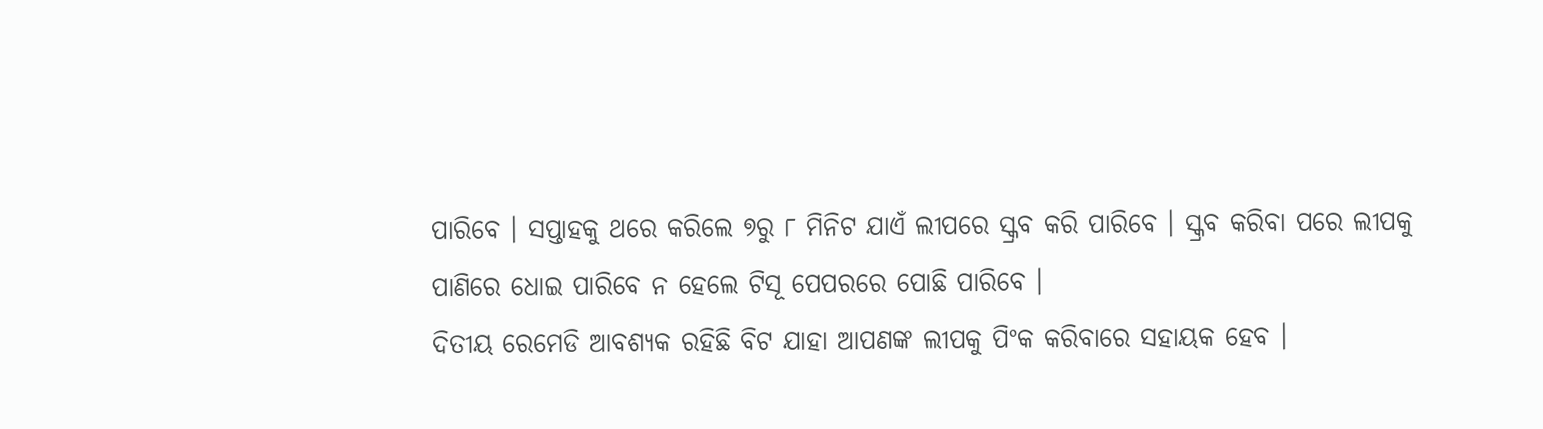ପାରିବେ । ସପ୍ତାହକୁ ଥରେ କରିଲେ ୭ରୁ ୮ ମିନିଟ ଯାଏଁ ଲୀପରେ ସ୍କ୍ରବ କରି ପାରିବେ । ସ୍କ୍ରବ କରିବା ପରେ ଲୀପକୁ ପାଣିରେ ଧୋଇ ପାରିବେ ନ ହେଲେ ଟିସୂ ପେପରରେ ପୋଛି ପାରିବେ ।
ଦିତୀୟ ରେମେଡି ଆବଶ୍ୟକ ରହିଛି ବିଟ ଯାହା ଆପଣଙ୍କ ଲୀପକୁ ପିଂକ କରିବାରେ ସହାୟକ ହେବ ।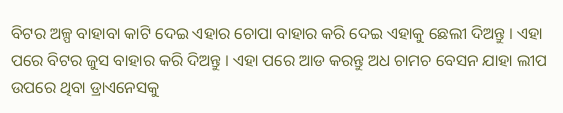ବିଟର ଅଳ୍ପ ବାହାବା କାଟି ଦେଇ ଏହାର ଚୋପା ବାହାର କରି ଦେଇ ଏହାକୁ ଛେଲୀ ଦିଅନ୍ତୁ । ଏହା ପରେ ବିଟର ଜୁସ ବାହାର କରି ଦିଅନ୍ତୁ । ଏହା ପରେ ଆଡ କରନ୍ତୁ ଅଧ ଚାମଚ ବେସନ ଯାହା ଲୀପ ଉପରେ ଥିବା ଡ୍ରାଏନେସକୁ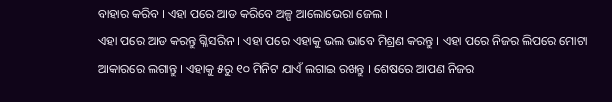ବାହାର କରିବ । ଏହା ପରେ ଆଡ କରିବେ ଅଳ୍ପ ଆଲୋଭେରା ଜେଲ ।
ଏହା ପରେ ଆଡ କରନ୍ତୁ ଗ୍ଳିସରିନ । ଏହା ପରେ ଏହାକୁ ଭଲ ଭାବେ ମିଶ୍ରଣ କରନ୍ତୁ । ଏହା ପରେ ନିଜର ଲିପରେ ମୋଟା ଆକାରରେ ଲଗାନ୍ତୁ । ଏହାକୁ ୫ରୁ ୧୦ ମିନିଟ ଯାଏଁ ଲଗାଇ ରଖନ୍ତୁ । ଶେଷରେ ଆପଣ ନିଜର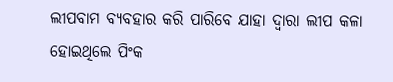ଲୀପବାମ ବ୍ୟବହାର କରି ପାରିବେ ଯାହା ଦ୍ଵାରା ଲୀପ କଳା ହୋଇଥିଲେ ପିଂକ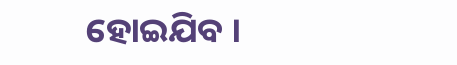ହୋଇଯିବ ।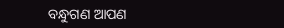ବନ୍ଧୁଗଣ ଆପଣ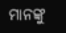ମାନଙ୍କୁ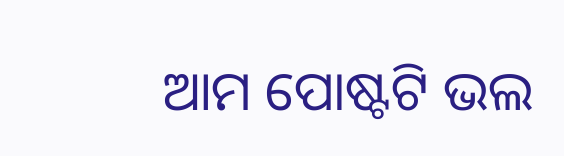ଆମ ପୋଷ୍ଟଟି ଭଲ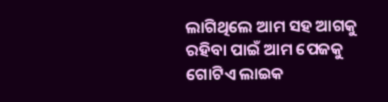ଲାଗିଥିଲେ ଆମ ସହ ଆଗକୁ ରହିବା ପାଇଁ ଆମ ପେଜକୁ ଗୋଟିଏ ଲାଇକ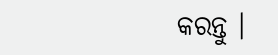କରନ୍ତୁ ।